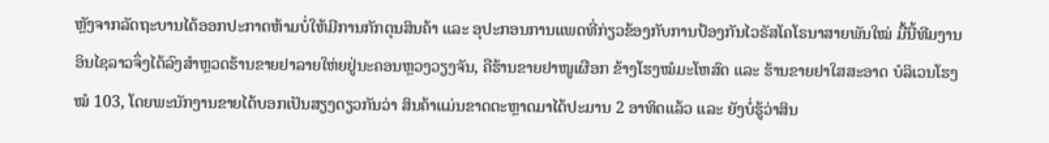ຫຼັງຈາກລັດຖະບານໄດ້ອອກປະກາດຫ້າມບໍ່ໃຫ້ມີການກັກຕຸນສິນຄ້າ ແລະ ອຸປະກອນການແພດທີ່ກ່ຽວຂ້ອງກັບການປ້ອງກັນໄວຣັສໂຄໂຣນາສາຍພັນໃໝ່ ມື້ນີ້ທີມງານອິນໄຊລາວຈຶ່ງໄດ້ລົງສໍາຫຼວດຮ້ານຂາຍຢາລາຍໃຫ່ຍຢູ່ນະຄອນຫຼວງວຽງຈັນ, ຄືຮ້ານຂາຍຢາໜູເຜືອກ ຂ້າງໂຮງໝໍມະໂຫສົດ ແລະ ຮ້ານຂາຍຢາໃສສະອາດ ບໍລິເວນໂຮງໝໍ 103, ໂດຍພະນັກງານຂາຍໄດ້ບອກເປັນສຽງດຽວກັນວ່າ ສິນຄ້າແມ່ນຂາດຕະຫຼາດມາໄດ້ປະມານ 2 ອາທິດແລ້ວ ແລະ ຍັງບໍ່ຮູ້ວ່າສິນ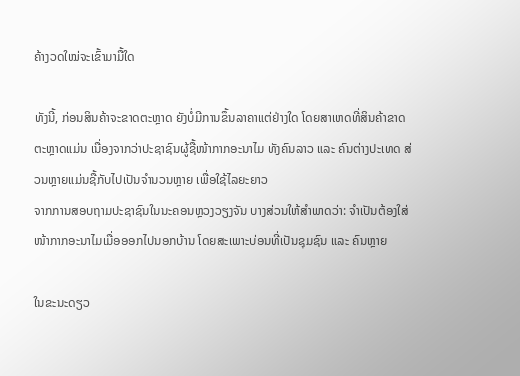ຄ້າງວດໃໝ່ຈະເຂົ້າມາມື້ໃດ

ທັງນີ້, ກ່ອນສິນຄ້າຈະຂາດຕະຫຼາດ ຍັງບໍ່ມີການຂຶ້ນລາຄາແຕ່ຢ່າງໃດ ໂດຍສາເຫດທີ່ສິນຄ້າຂາດຕະຫຼາດແມ່ນ ເນື່ອງຈາກວ່າປະຊາຊົນຜູ້ຊື້ໜ້າກາກອະນາໄມ ທັງຄົນລາວ ແລະ ຄົນຕ່າງປະເທດ ສ່ວນຫຼາຍແມ່ນຊື້ກັບໄປເປັນຈໍານວນຫຼາຍ ເພື່ອໃຊ້ໄລຍະຍາວ
ຈາກການສອບຖາມປະຊາຊົນໃນນະຄອນຫຼວງວຽງຈັນ ບາງສ່ວນໃຫ້ສໍາພາດວ່າ: ຈໍາເປັນຕ້ອງໃສ່ໜ້າກາກອະນາໄມເມື່ອອອກໄປນອກບ້ານ ໂດຍສະເພາະບ່ອນທີ່ເປັນຊຸມຊົນ ແລະ ຄົນຫຼາຍ

ໃນຂະນະດຽວ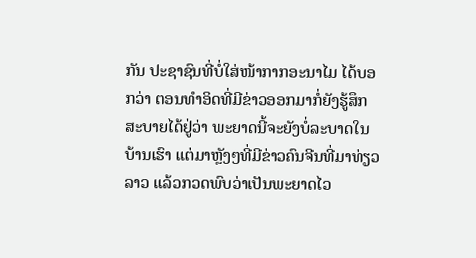ກັນ ປະຊາຊົນທີ່ບໍ່ໃສ່ໜ້າກາກອະນາໄມ ໄດ້ບອກວ່າ ຕອນທໍາອິດທີ່ມີຂ່າວອອກມາກໍ່ຍັງຮູ້ສຶກສະບາຍໄດ້ຢູ່ວ່າ ພະຍາດນີ້ຈະຍັງບໍ່ລະບາດໃນບ້ານເຮົາ ແຕ່ມາຫຼັງໆທີ່ມີຂ່າວຄົນຈີນທີ່ມາທ່ຽວລາວ ແລ້ວກວດພົບວ່າເປັນພະຍາດໄວ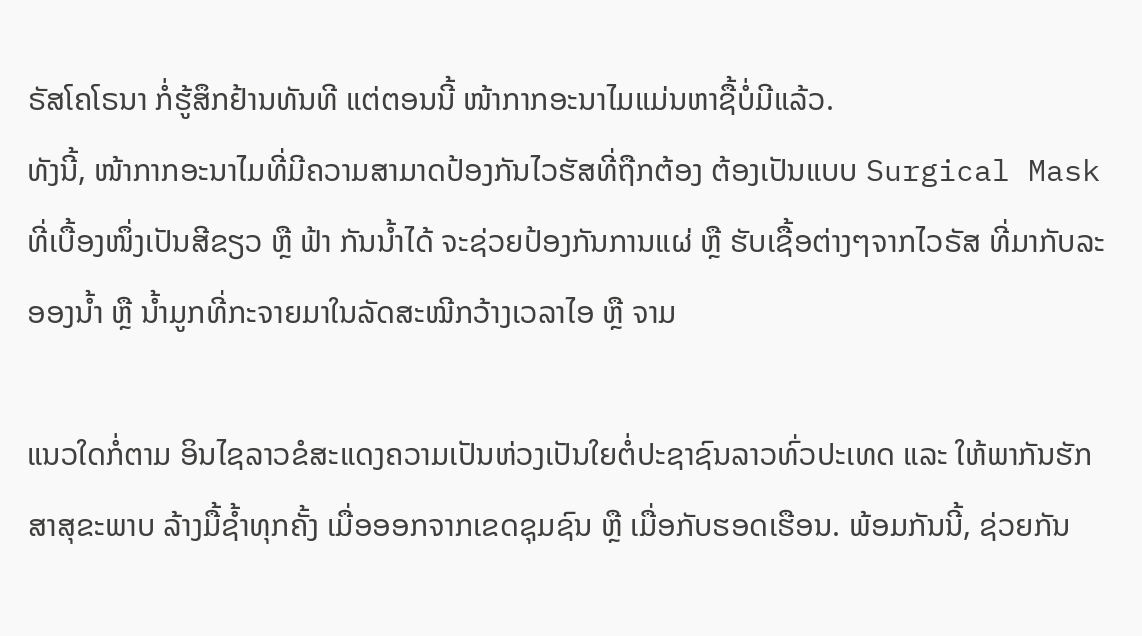ຣັສໂຄໂຣນາ ກໍ່ຮູ້ສຶກຢ້ານທັນທີ ແຕ່ຕອນນີ້ ໜ້າກາກອະນາໄມແມ່ນຫາຊື້ບໍ່ມີແລ້ວ.
ທັງນີ້, ໜ້າກາກອະນາໄມທີ່ມີຄວາມສາມາດປ້ອງກັນໄວຮັສທີ່ຖືກຕ້ອງ ຕ້ອງເປັນແບບ Surgical Mask ທີ່ເບື້ອງໜຶ່ງເປັນສີຂຽວ ຫຼື ຟ້າ ກັນນໍ້າໄດ້ ຈະຊ່ວຍປ້ອງກັນການແຜ່ ຫຼື ຮັບເຊື້ອຕ່າງໆຈາກໄວຣັສ ທີ່ມາກັບລະອອງນໍ້າ ຫຼື ນໍ້າມູກທີ່ກະຈາຍມາໃນລັດສະໝີກວ້າງເວລາໄອ ຫຼື ຈາມ

ແນວໃດກໍ່ຕາມ ອິນໄຊລາວຂໍສະແດງຄວາມເປັນຫ່ວງເປັນໃຍຕໍ່ປະຊາຊົນລາວທົ່ວປະເທດ ແລະ ໃຫ້ພາກັນຮັກສາສຸຂະພາບ ລ້າງມື້ຊໍ້າທຸກຄັ້ງ ເມື່ອອອກຈາກເຂດຊຸມຊົນ ຫຼື ເມື່ອກັບຮອດເຮືອນ. ພ້ອມກັນນີ້, ຊ່ວຍກັນ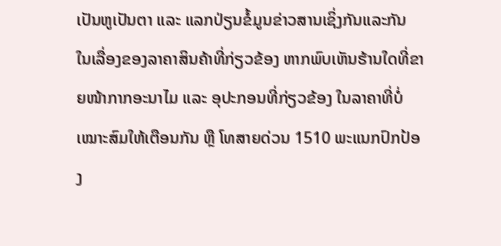ເປັນຫູເປັນຕາ ແລະ ແລກປ່ຽນຂໍ້ມູນຂ່າວສານເຊິ່ງກັນແລະກັນ ໃນເລື່ອງຂອງລາຄາສິນຄ້າທີ່ກ່ຽວຂ້ອງ ຫາກພົບເຫັນຮ້ານໃດທີ່ຂາຍໜ້າກາກອະນາໄມ ແລະ ອຸປະກອນທີ່ກ່ຽວຂ້ອງ ໃນລາຄາທີ່ບໍ່ເໝາະສົມໃຫ້ເຕືອນກັນ ຫຼື ໂທສາຍດ່ວນ 1510 ພະແນກປົກປ້ອງ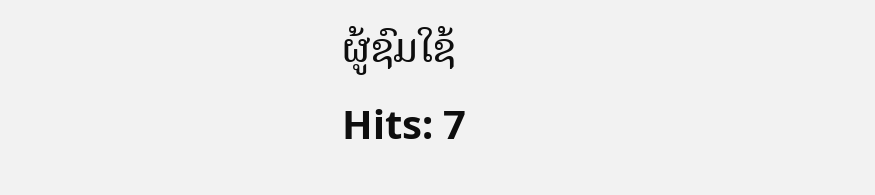ຜູ້ຊົມໃຊ້
Hits: 7